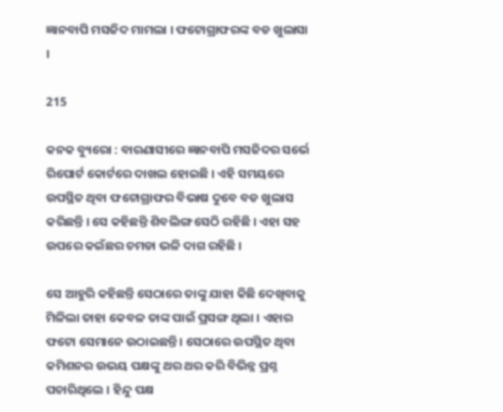ଜ୍ଞାନବାପି ମସଜିଦ ମାମଲା । ଫଟୋଗ୍ରାଫରଙ୍କ ବଡ ଖୁଲାସା ।

215

କନକ ବ୍ୟୁରୋ : ବାରଣାସୀରେ ଜ୍ଞାନବାପି ମସଜିଦର ସର୍ଭେ ରିପୋର୍ଟ କୋର୍ଟରେ ଦାଖଲ ହୋଇଛି । ଏହି ସମୟରେ ଉପସ୍ଥିତ ଥିବା ଫଟୋଗ୍ରାଫର ବିଭାଷ ଦୁବେ ବଡ ଖୁଲାସ କରିଛନ୍ତି । ସେ କହିଛନ୍ତି ଶିବଲିଙ୍ଗ ସେଠି ରହିଛି । ଏହା ସହ ଉପରେ କଇଁଛର ଚମଡା ଭଳି ଦାଗ ରହିଛି ।

ସେ ଆହୁରି କହିଛନ୍ତି ସେଠାରେ ତାଙ୍କୁ ଯାହା କିଛି ଦେଖିବାକୁ ମିଳିଲା ତାହା କେବଳ ତାଙ୍କ ପାଇଁ ପ୍ରସଙ୍ଗ ଥିଲା । ଏହାର ଫଟୋ ସେମାନେ ଉଠାଇଛନ୍ତି । ସେଠାରେ ଉପସ୍ଥିତ ଥିବା କମିଶନର ଉଭୟ ପକ୍ଷଙ୍କୁ ଥର ଥର କରି ବିଭିନ୍ନ ପ୍ରଶ୍ନ ପଚାରିଥିଲେ । ହିନ୍ଦୁ ପକ୍ଷ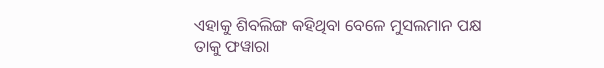ଏହାକୁ ଶିବଲିଙ୍ଗ କହିଥିବା ବେଳେ ମୁସଲମାନ ପକ୍ଷ ତାକୁ ଫୱାରା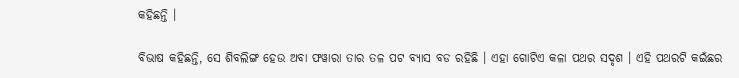କହିଛନ୍ତି ।

ବିଭାଷ କହିଛନ୍ତି, ସେ ଶିବଲିଙ୍ଗ ହେଉ ଅବା ଫୱାରା ତାର ତଳ ପଟ ବ୍ୟାସ ବଡ ରହିଛି । ଏହା ଗୋଟିଏ କଳା ପଥର ସଦୃଶ । ଏହି ପଥରଟି କଇଁଛର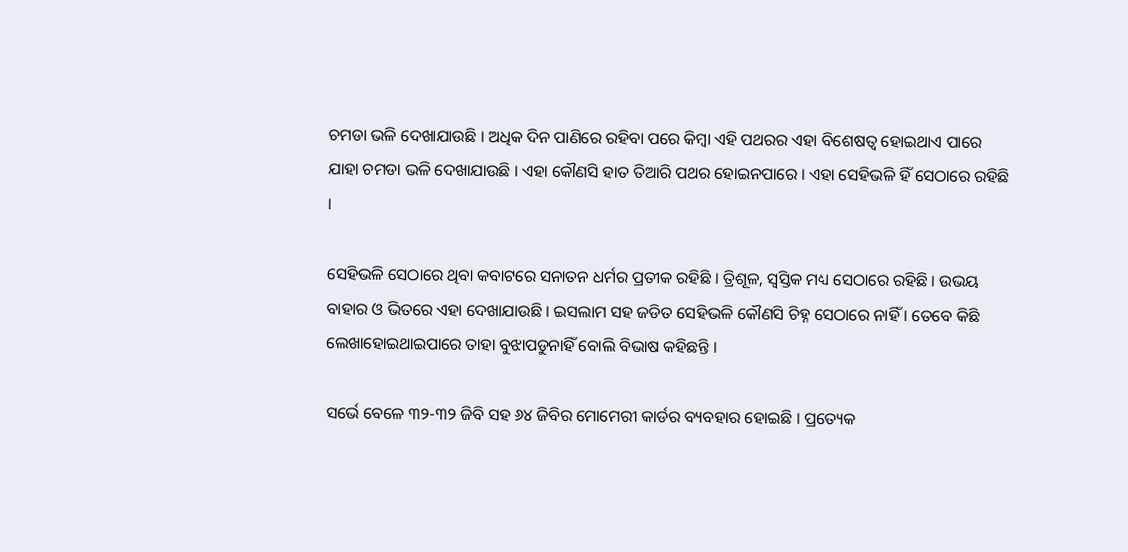ଚମଡା ଭଳି ଦେଖାଯାଉଛି । ଅଧିକ ଦିନ ପାଣିରେ ରହିବା ପରେ କିମ୍ବା ଏହି ପଥରର ଏହା ବିଶେଷତ୍ୱ ହୋଇଥାଏ ପାରେ ଯାହା ଚମଡା ଭଳି ଦେଖାଯାଉଛି । ଏହା କୌଣସି ହାତ ତିଆରି ପଥର ହୋଇନପାରେ । ଏହା ସେହିଭଳି ହିଁ ସେଠାରେ ରହିଛି ।

ସେହିଭଳି ସେଠାରେ ଥିବା କବାଟରେ ସନାତନ ଧର୍ମର ପ୍ରତୀକ ରହିଛି । ତ୍ରିଶୂଳ, ସ୍ୱସ୍ତିକ ମଧ୍ୟ ସେଠାରେ ରହିଛି । ଉଭୟ ବାହାର ଓ ଭିତରେ ଏହା ଦେଖାଯାଉଛି । ଇସଲାମ ସହ ଜଡିତ ସେହିଭଳି କୌଣସି ଚିହ୍ନ ସେଠାରେ ନାହିଁ । ତେବେ କିଛି ଲେଖାହୋଇଥାଇପାରେ ତାହା ବୁଝାପଡୁନାହିଁ ବୋଲି ବିଭାଷ କହିଛନ୍ତି ।

ସର୍ଭେ ବେଳେ ୩୨-୩୨ ଜିବି ସହ ୬୪ ଜିବିର ମୋମେରୀ କାର୍ଡର ବ୍ୟବହାର ହୋଇଛି । ପ୍ରତ୍ୟେକ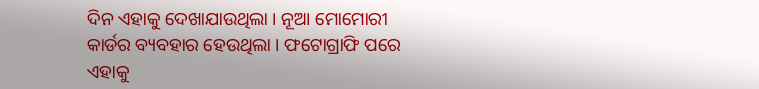ଦିନ ଏହାକୁ ଦେଖାଯାଉଥିଲା । ନୂଆ ମୋମୋରୀ କାର୍ଡର ବ୍ୟବହାର ହେଉଥିଲା । ଫଟୋଗ୍ରାଫି ପରେ ଏହାକୁ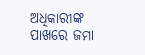ଅଧିକାରୀଙ୍କ ପାଖରେ ଜମା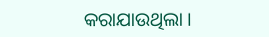କରାଯାଉଥିଲା ।